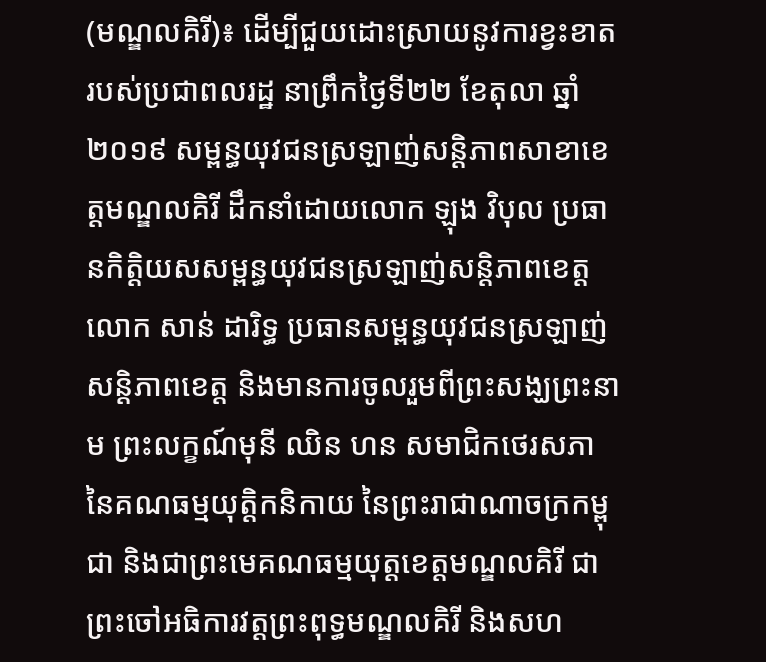(មណ្ឌលគិរី)៖ ដើម្បីជួយដោះស្រាយនូវការខ្វះខាតរបស់ប្រជាពលរដ្ឋ នាព្រឹកថ្ងៃទី២២ ខែតុលា ឆ្នាំ២០១៩ សម្ពន្ធយុវជនស្រឡាញ់សន្តិភាពសាខាខេត្តមណ្ឌលគិរី ដឹកនាំដោយលោក ឡុង វិបុល ប្រធានកិត្តិយសសម្ពន្ធយុវជនស្រឡាញ់សន្តិភាពខេត្ត លោក សាន់ ដារិទ្ធ ប្រធានសម្ពន្ធយុវជនស្រឡាញ់សន្តិភាពខេត្ត និងមានការចូលរួមពីព្រះសង្ឃព្រះនាម ព្រះលក្ខណ៍មុនី ឈិន ហន សមាជិកថេរសភា នៃគណធម្មយុត្តិកនិកាយ នៃព្រះរាជាណាចក្រកម្ពុជា និងជាព្រះមេគណធម្មយុត្តខេត្តមណ្ឌលគិរី ជាព្រះចៅអធិការវត្តព្រះពុទ្ធមណ្ឌលគិរី និងសហ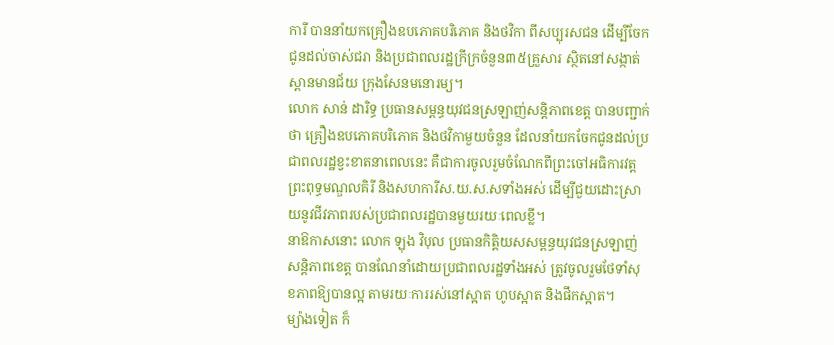ការី បាននាំយកគ្រឿងឧបភោគបរិភោគ និងថវិកា ពីសប្បុរសជន ដើម្បីចែកជូនដល់ចាស់ជរា និងប្រជាពលរដ្ឋក្រីក្រចំនួន៣៥គ្រួសារ ស្ថិតនៅសង្កាត់ស្ពានមានជ័យ ក្រុងសែនមនោរម្យ។
លោក សាន់ ដារិទ្ធ ប្រធានសម្ពន្ធយុវជនស្រឡាញ់សន្តិភាពខេត្ត បានបញ្ជាក់ថា គ្រឿងឧបភោគបរិភោគ និងថវិកាមួយចំនួន ដែលនាំយកចែកជូនដល់ប្រជាពលរដ្ឋខ្វះខាតនាពេលនេះ គឺជាការចូលរួមចំណែកពីព្រះចៅអធិការវត្តព្រះពុទ្ធមណ្ឌលគិរី និងសហការីស.យ.ស.សទាំងអស់ ដើម្បីជួយដោះស្រាយនូវជីវភាពរបស់ប្រជាពលរដ្ឋបានមួយរយៈពេលខ្លី។
នាឱកាសនោះ លោក ឡុង វិបុល ប្រធានកិត្តិយសសម្ពន្ធយុវជនស្រឡាញ់សន្តិភាពខេត្ត បានណែនាំដោយប្រជាពលរដ្ឋទាំងអស់ ត្រូវចូលរួមថែទាំសុខភាពឱ្យបានល្អ តាមរយៈការរស់នៅស្អាត ហូបស្អាត និងផឹកស្អាត។
ម្យ៉ាងទៀត ក៏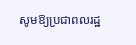សូមឱ្យប្រជាពលរដ្ឋ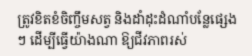ត្រូវខិតខំចិញ្ចឹមសត្វ និងដាំដុះដំណាំបន្លែផ្សេងៗ ដើម្បីធ្វើយ៉ាងណា ឱ្យជីវភាពរស់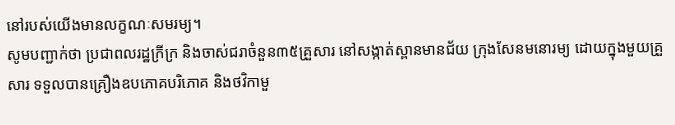នៅរបស់យើងមានលក្ខណៈសមរម្យ។
សូមបញ្ជាក់ថា ប្រជាពលរដ្ឋក្រីក្រ និងចាស់ជរាចំនួន៣៥គ្រួសារ នៅសង្កាត់ស្ពានមានជ័យ ក្រុងសែនមនោរម្យ ដោយក្នុងមួយគ្រួសារ ទទួលបានគ្រឿងឧបភោគបរិភោគ និងថវិកាមួ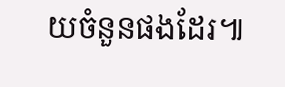យចំនួនផងដែរ៕